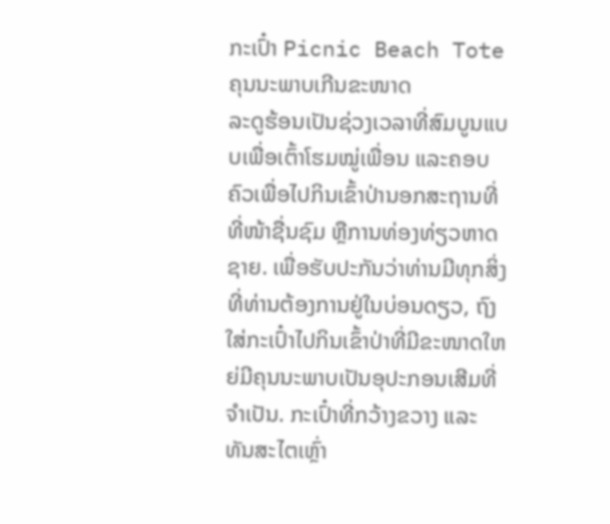ກະເປົ໋າ Picnic Beach Tote ຄຸນນະພາບເກີນຂະໜາດ
ລະດູຮ້ອນເປັນຊ່ວງເວລາທີ່ສົມບູນແບບເພື່ອເຕົ້າໂຮມໝູ່ເພື່ອນ ແລະຄອບຄົວເພື່ອໄປກິນເຂົ້າປ່ານອກສະຖານທີ່ທີ່ໜ້າຊື່ນຊົມ ຫຼືການທ່ອງທ່ຽວຫາດຊາຍ. ເພື່ອຮັບປະກັນວ່າທ່ານມີທຸກສິ່ງທີ່ທ່ານຕ້ອງການຢູ່ໃນບ່ອນດຽວ, ຖົງໃສ່ກະເປົ໋າໄປກິນເຂົ້າປ່າທີ່ມີຂະໜາດໃຫຍ່ມີຄຸນນະພາບເປັນອຸປະກອນເສີມທີ່ຈຳເປັນ. ກະເປົ໋າທີ່ກວ້າງຂວາງ ແລະ ທັນສະໄຕເຫຼົ່າ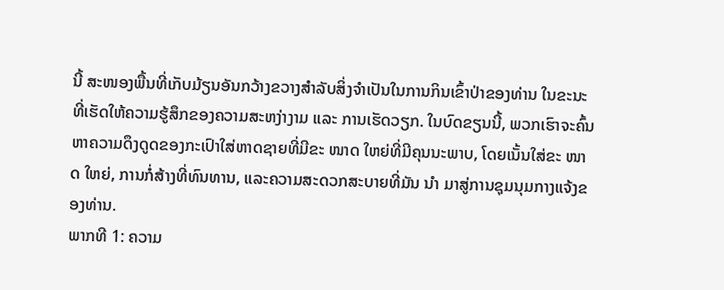ນີ້ ສະໜອງພື້ນທີ່ເກັບມ້ຽນອັນກວ້າງຂວາງສຳລັບສິ່ງຈຳເປັນໃນການກິນເຂົ້າປ່າຂອງທ່ານ ໃນຂະນະທີ່ເຮັດໃຫ້ຄວາມຮູ້ສຶກຂອງຄວາມສະຫງ່າງາມ ແລະ ການເຮັດວຽກ. ໃນບົດຂຽນນີ້, ພວກເຮົາຈະຄົ້ນຫາຄວາມດຶງດູດຂອງກະເປົາໃສ່ຫາດຊາຍທີ່ມີຂະ ໜາດ ໃຫຍ່ທີ່ມີຄຸນນະພາບ, ໂດຍເນັ້ນໃສ່ຂະ ໜາດ ໃຫຍ່, ການກໍ່ສ້າງທີ່ທົນທານ, ແລະຄວາມສະດວກສະບາຍທີ່ມັນ ນຳ ມາສູ່ການຊຸມນຸມກາງແຈ້ງຂອງທ່ານ.
ພາກທີ 1: ຄວາມ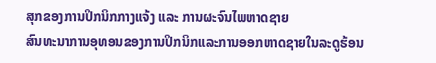ສຸກຂອງການປິກນິກກາງແຈ້ງ ແລະ ການຜະຈົນໄພຫາດຊາຍ
ສົນທະນາການອຸທອນຂອງການປິກນິກແລະການອອກຫາດຊາຍໃນລະດູຮ້ອນ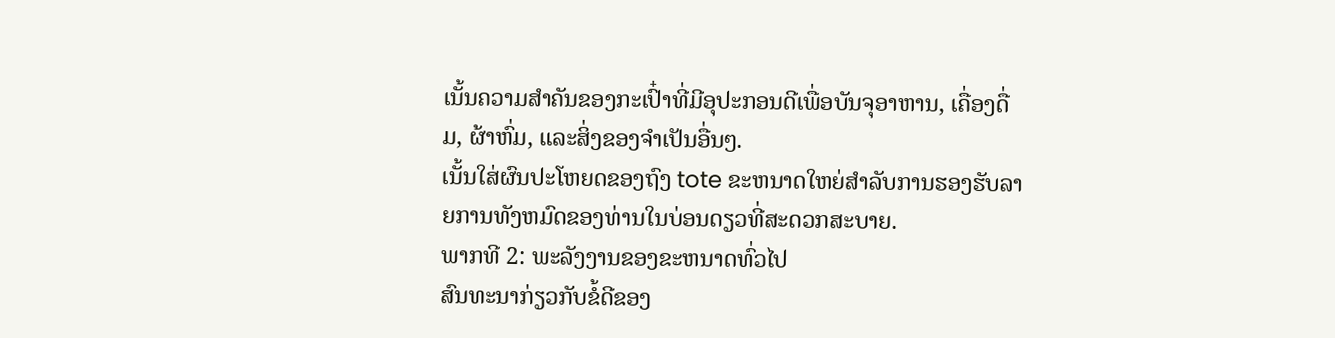ເນັ້ນຄວາມສຳຄັນຂອງກະເປົ໋າທີ່ມີອຸປະກອນດີເພື່ອບັນຈຸອາຫານ, ເຄື່ອງດື່ມ, ຜ້າຫົ່ມ, ແລະສິ່ງຂອງຈຳເປັນອື່ນໆ.
ເນັ້ນໃສ່ຜົນປະໂຫຍດຂອງຖົງ tote ຂະຫນາດໃຫຍ່ສໍາລັບການຮອງຮັບລາຍການທັງຫມົດຂອງທ່ານໃນບ່ອນດຽວທີ່ສະດວກສະບາຍ.
ພາກທີ 2: ພະລັງງານຂອງຂະຫນາດທົ່ວໄປ
ສົນທະນາກ່ຽວກັບຂໍ້ດີຂອງ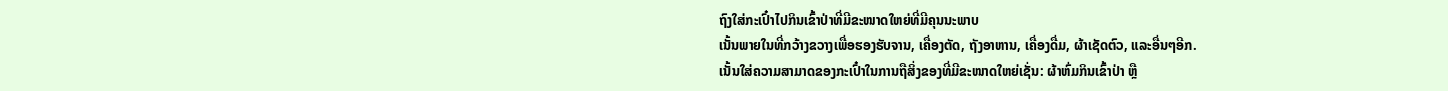ຖົງໃສ່ກະເປົ໋າໄປກິນເຂົ້າປ່າທີ່ມີຂະໜາດໃຫຍ່ທີ່ມີຄຸນນະພາບ
ເນັ້ນພາຍໃນທີ່ກວ້າງຂວາງເພື່ອຮອງຮັບຈານ, ເຄື່ອງຕັດ, ຖັງອາຫານ, ເຄື່ອງດື່ມ, ຜ້າເຊັດຕົວ, ແລະອື່ນໆອີກ.
ເນັ້ນໃສ່ຄວາມສາມາດຂອງກະເປົ໋າໃນການຖືສິ່ງຂອງທີ່ມີຂະໜາດໃຫຍ່ເຊັ່ນ: ຜ້າຫົ່ມກິນເຂົ້າປ່າ ຫຼື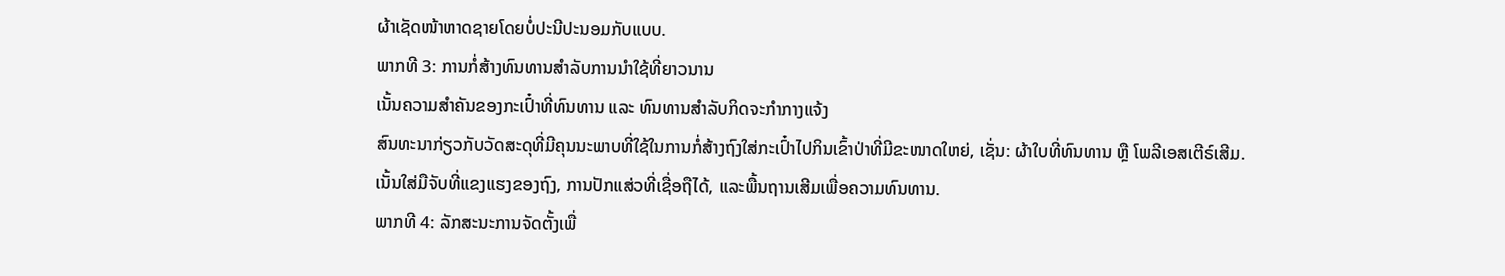ຜ້າເຊັດໜ້າຫາດຊາຍໂດຍບໍ່ປະນີປະນອມກັບແບບ.
ພາກທີ 3: ການກໍ່ສ້າງທົນທານສໍາລັບການນໍາໃຊ້ທີ່ຍາວນານ
ເນັ້ນຄວາມສຳຄັນຂອງກະເປົ໋າທີ່ທົນທານ ແລະ ທົນທານສຳລັບກິດຈະກຳກາງແຈ້ງ
ສົນທະນາກ່ຽວກັບວັດສະດຸທີ່ມີຄຸນນະພາບທີ່ໃຊ້ໃນການກໍ່ສ້າງຖົງໃສ່ກະເປົ໋າໄປກິນເຂົ້າປ່າທີ່ມີຂະໜາດໃຫຍ່, ເຊັ່ນ: ຜ້າໃບທີ່ທົນທານ ຫຼື ໂພລີເອສເຕີຣ໌ເສີມ.
ເນັ້ນໃສ່ມືຈັບທີ່ແຂງແຮງຂອງຖົງ, ການປັກແສ່ວທີ່ເຊື່ອຖືໄດ້, ແລະພື້ນຖານເສີມເພື່ອຄວາມທົນທານ.
ພາກທີ 4: ລັກສະນະການຈັດຕັ້ງເພື່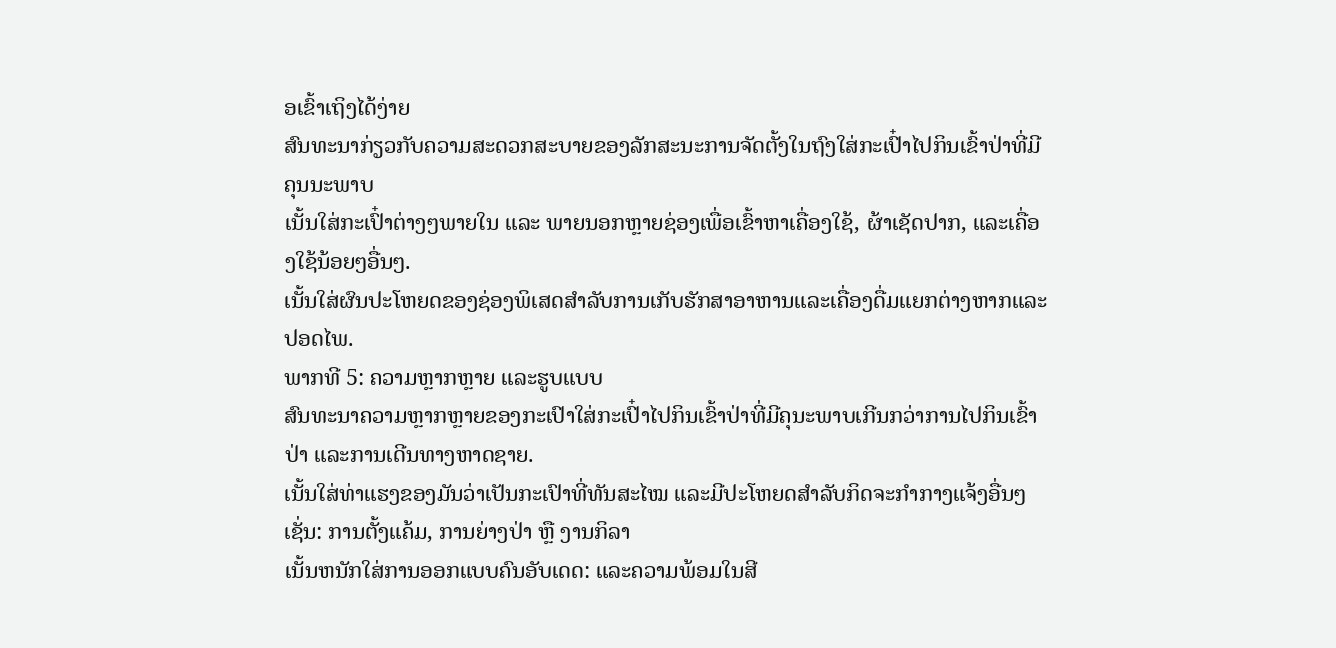ອເຂົ້າເຖິງໄດ້ງ່າຍ
ສົນທະນາກ່ຽວກັບຄວາມສະດວກສະບາຍຂອງລັກສະນະການຈັດຕັ້ງໃນຖົງໃສ່ກະເປົ໋າໄປກິນເຂົ້າປ່າທີ່ມີຄຸນນະພາບ
ເນັ້ນໃສ່ກະເປົ໋າຕ່າງໆພາຍໃນ ແລະ ພາຍນອກຫຼາຍຊ່ອງເພື່ອເຂົ້າຫາເຄື່ອງໃຊ້, ຜ້າເຊັດປາກ, ແລະເຄື່ອງໃຊ້ນ້ອຍໆອື່ນໆ.
ເນັ້ນໃສ່ຜົນປະໂຫຍດຂອງຊ່ອງພິເສດສໍາລັບການເກັບຮັກສາອາຫານແລະເຄື່ອງດື່ມແຍກຕ່າງຫາກແລະປອດໄພ.
ພາກທີ 5: ຄວາມຫຼາກຫຼາຍ ແລະຮູບແບບ
ສົນທະນາຄວາມຫຼາກຫຼາຍຂອງກະເປົາໃສ່ກະເປົ໋າໄປກິນເຂົ້າປ່າທີ່ມີຄຸນະພາບເກີນກວ່າການໄປກິນເຂົ້າປ່າ ແລະການເດີນທາງຫາດຊາຍ.
ເນັ້ນໃສ່ທ່າແຮງຂອງມັນວ່າເປັນກະເປົາທີ່ທັນສະໄໝ ແລະມີປະໂຫຍດສຳລັບກິດຈະກຳກາງແຈ້ງອື່ນໆ ເຊັ່ນ: ການຕັ້ງແຄ້ມ, ການຍ່າງປ່າ ຫຼື ງານກິລາ
ເນັ້ນຫນັກໃສ່ການອອກແບບຄົນອັບເດດ: ແລະຄວາມພ້ອມໃນສີ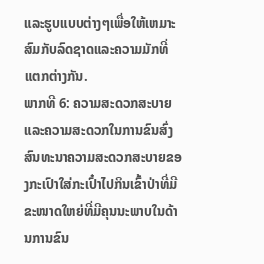ແລະຮູບແບບຕ່າງໆເພື່ອໃຫ້ເຫມາະສົມກັບລົດຊາດແລະຄວາມມັກທີ່ແຕກຕ່າງກັນ.
ພາກທີ 6: ຄວາມສະດວກສະບາຍ ແລະຄວາມສະດວກໃນການຂົນສົ່ງ
ສົນທະນາຄວາມສະດວກສະບາຍຂອງກະເປົາໃສ່ກະເປົ໋າໄປກິນເຂົ້າປ່າທີ່ມີຂະໜາດໃຫຍ່ທີ່ມີຄຸນນະພາບໃນດ້ານການຂົນ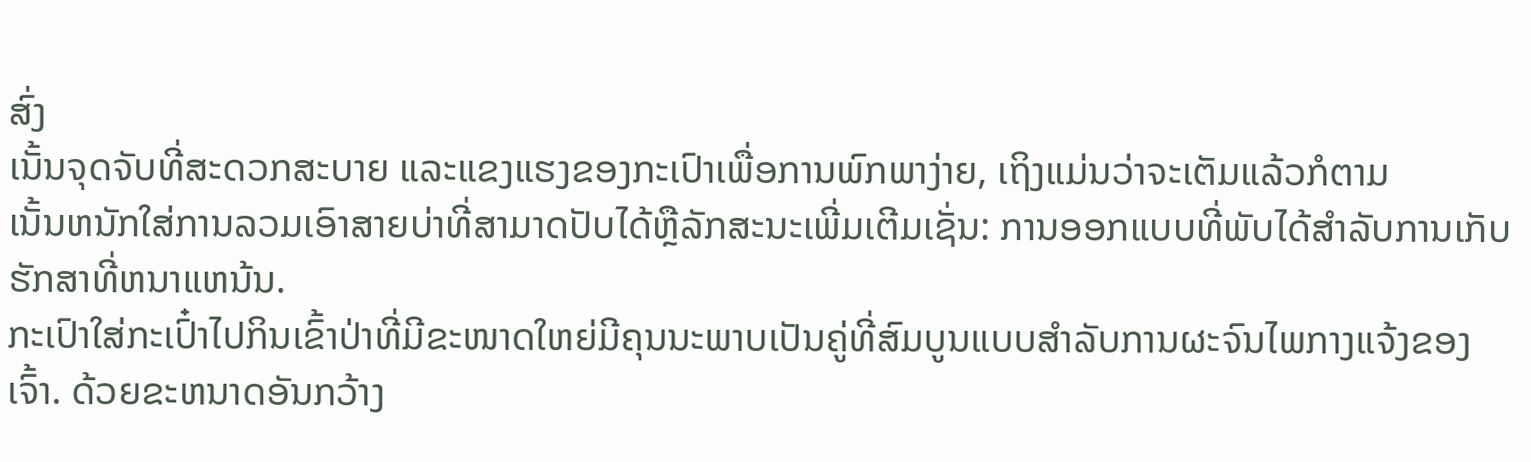ສົ່ງ
ເນັ້ນຈຸດຈັບທີ່ສະດວກສະບາຍ ແລະແຂງແຮງຂອງກະເປົາເພື່ອການພົກພາງ່າຍ, ເຖິງແມ່ນວ່າຈະເຕັມແລ້ວກໍຕາມ
ເນັ້ນຫນັກໃສ່ການລວມເອົາສາຍບ່າທີ່ສາມາດປັບໄດ້ຫຼືລັກສະນະເພີ່ມເຕີມເຊັ່ນ: ການອອກແບບທີ່ພັບໄດ້ສໍາລັບການເກັບຮັກສາທີ່ຫນາແຫນ້ນ.
ກະເປົາໃສ່ກະເປົ໋າໄປກິນເຂົ້າປ່າທີ່ມີຂະໜາດໃຫຍ່ມີຄຸນນະພາບເປັນຄູ່ທີ່ສົມບູນແບບສຳລັບການຜະຈົນໄພກາງແຈ້ງຂອງເຈົ້າ. ດ້ວຍຂະຫນາດອັນກວ້າງ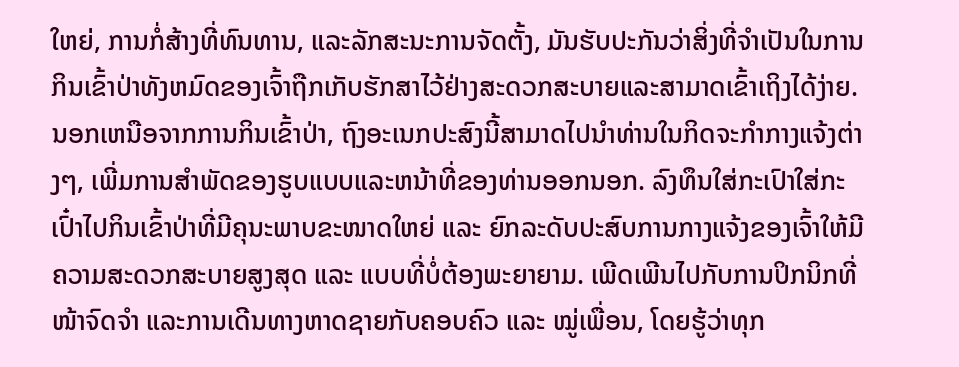ໃຫຍ່, ການກໍ່ສ້າງທີ່ທົນທານ, ແລະລັກສະນະການຈັດຕັ້ງ, ມັນຮັບປະກັນວ່າສິ່ງທີ່ຈໍາເປັນໃນການກິນເຂົ້າປ່າທັງຫມົດຂອງເຈົ້າຖືກເກັບຮັກສາໄວ້ຢ່າງສະດວກສະບາຍແລະສາມາດເຂົ້າເຖິງໄດ້ງ່າຍ. ນອກເຫນືອຈາກການກິນເຂົ້າປ່າ, ຖົງອະເນກປະສົງນີ້ສາມາດໄປນໍາທ່ານໃນກິດຈະກໍາກາງແຈ້ງຕ່າງໆ, ເພີ່ມການສໍາພັດຂອງຮູບແບບແລະຫນ້າທີ່ຂອງທ່ານອອກນອກ. ລົງທຶນໃສ່ກະເປົາໃສ່ກະເປົ໋າໄປກິນເຂົ້າປ່າທີ່ມີຄຸນະພາບຂະໜາດໃຫຍ່ ແລະ ຍົກລະດັບປະສົບການກາງແຈ້ງຂອງເຈົ້າໃຫ້ມີຄວາມສະດວກສະບາຍສູງສຸດ ແລະ ແບບທີ່ບໍ່ຕ້ອງພະຍາຍາມ. ເພີດເພີນໄປກັບການປິກນິກທີ່ໜ້າຈົດຈຳ ແລະການເດີນທາງຫາດຊາຍກັບຄອບຄົວ ແລະ ໝູ່ເພື່ອນ, ໂດຍຮູ້ວ່າທຸກ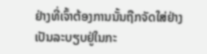ຢ່າງທີ່ເຈົ້າຕ້ອງການນັ້ນຖືກຈັດໃສ່ຢ່າງເປັນລະບຽບຢູ່ໃນກະ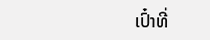ເປົ໋າທີ່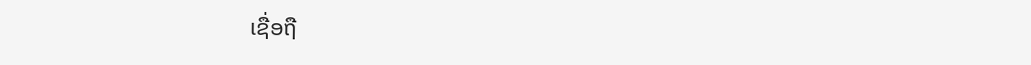ເຊື່ອຖື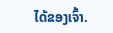ໄດ້ຂອງເຈົ້າ.